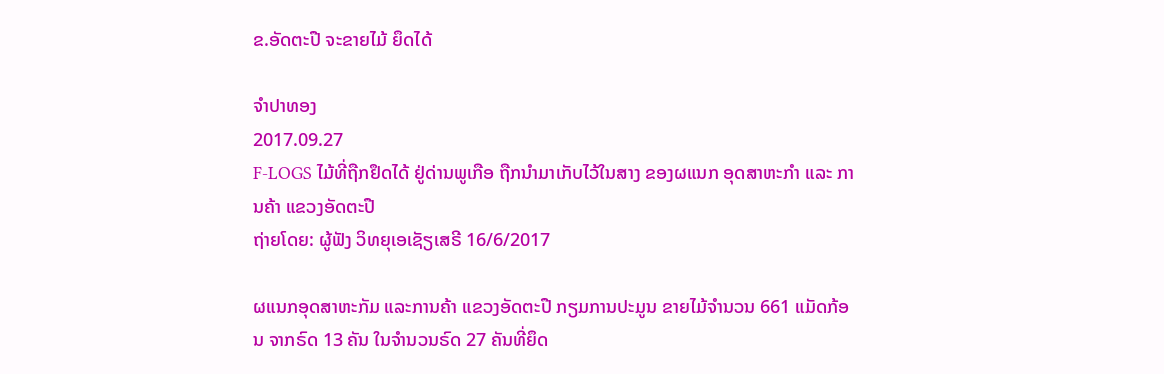ຂ.ອັດຕະປື ຈະຂາຍໄມ້ ຍຶດໄດ້

ຈໍາປາທອງ
2017.09.27
F-LOGS ໄມ້ທີ່ຖືກຢຶດໄດ້ ຢູ່ດ່ານພູເກືອ ຖືກນຳມາເກັບໄວ້ໃນສາງ ຂອງຜແນກ ອຸດສາຫະກຳ ແລະ ການຄ້າ ແຂວງອັດຕະປື
ຖ່າຍໂດຍ: ຜູ້ຟັງ ວິທຍຸເອເຊັຽເສຣີ 16/6/2017

ຜແນກອຸດສາຫະກັມ ແລະການຄ້າ ແຂວງອັດຕະປື ກຽມການປະມູນ ຂາຍໄມ້ຈຳນວນ 661 ແມັດກ້ອນ ຈາກຣົດ 13 ຄັນ ໃນຈຳນວນຣົດ 27 ຄັນທີ່ຍຶດ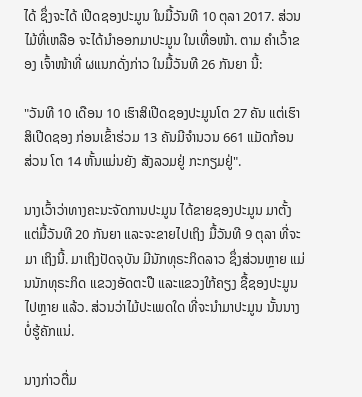ໄດ້ ຊຶ່ງຈະໄດ້ ເປີດຊອງປະມູນ ໃນມື້ວັນທີ 10 ຕຸລາ 2017. ສ່ວນໄມ້ທີ່ເຫລືອ ຈະໄດ້ນຳອອກມາປະມູນ ໃນເທື່ອໜ້າ. ຕາມ ຄຳເວົ້າຂອງ ເຈົ້າໜ້າທີ່ ຜແນກດັ່ງກ່າວ ໃນມື້ວັນທີ 26 ກັນຍາ ນີ້:

"ວັນທີ 10 ເດືອນ 10 ເຮົາສິເປີດຊອງປະມູນໂຕ 27 ຄັນ ແຕ່ເຮົາສິເປີດຊອງ ກ່ອນເຂົ້າຮ່ວມ 13 ຄັນມີຈໍານວນ 661 ແມັດກ້ອນ ສ່ວນ ໂຕ 14 ຫັ້ນແມ່ນຍັງ ສັງລວມຢູ່ ກະກຽມຢູ່".

ນາງເວົ້າວ່າທາງຄະນະຈັດການປະມູນ ໄດ້ຂາຍຊອງປະມູນ ມາຕັ້ງແຕ່ມື້ວັນທີ 20 ກັນຍາ ແລະຈະຂາຍໄປເຖິງ ມື້ວັນທີ 9 ຕຸລາ ທີ່ຈະມາ ເຖິງນີ້. ມາເຖິງປັດຈຸບັນ ມີນັກທຸຣະກິດລາວ ຊຶ່ງສ່ວນຫຼາຍ ແມ່ນນັກທຸຣະກິດ ແຂວງອັດຕະປື ແລະແຂວງໃກ້ຄຽງ ຊື້ຊອງປະມູນ ໄປຫຼາຍ ແລ້ວ. ສ່ວນວ່າໄມ້ປະເພດໃດ ທີ່ຈະນຳມາປະມູນ ນັ້ນນາງບໍ່ຮູ້ຄັກແນ່.

ນາງກ່າວຕື່ມ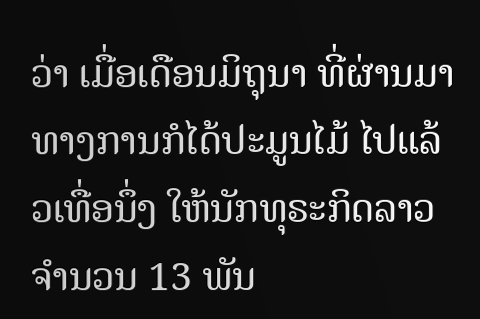ວ່າ ເມື່ອເດືອນມິຖຸນາ ທີ່ຜ່ານມາ ທາງການກໍໄດ້ປະມູນໄມ້ ໄປແລ້ວເທື່ອນຶ່ງ ໃຫ້ນັກທຸຣະກິດລາວຈຳນວນ 13 ພັນ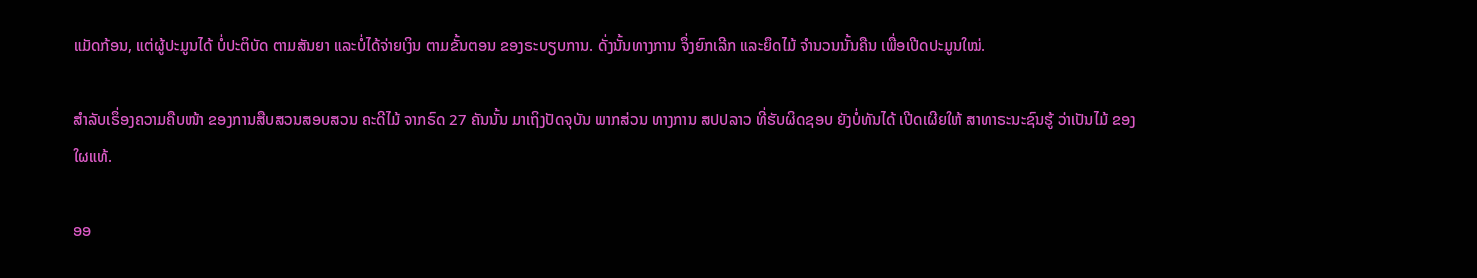ແມັດກ້ອນ, ແຕ່ຜູ້ປະມູນໄດ້ ບໍ່ປະຕິບັດ ຕາມສັນຍາ ແລະບໍ່ໄດ້ຈ່າຍເງິນ ຕາມຂັ້ນຕອນ ຂອງຣະບຽບການ. ດັ່ງນັ້ນທາງການ ຈຶ່ງຍົກເລີກ ແລະຍຶດໄມ້ ຈຳນວນນັ້ນຄືນ ເພື່ອເປີດປະມູນໃໝ່.

ສຳລັບເຣຶ່ອງຄວາມຄືບໜ້າ ຂອງການສືບສວນສອບສວນ ຄະດີໄມ້ ຈາກຣົດ 27 ຄັນນັ້ນ ມາເຖິງປັດຈຸບັນ ພາກສ່ວນ ທາງການ ສປປລາວ ທີ່ຮັບຜິດຊອບ ຍັງບໍ່ທັນໄດ້ ເປີດເຜີຍໃຫ້ ສາທາຣະນະຊົນຮູ້ ວ່າເປັນໄມ້ ຂອງໃຜແທ້.

ອອ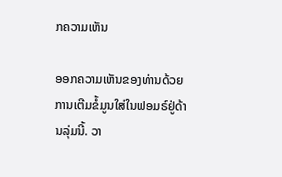ກຄວາມເຫັນ

ອອກຄວາມເຫັນຂອງທ່ານດ້ວຍການເຕີມຂໍ້ມູນໃສ່ໃນຟອມຣ໌ຢູ່ດ້ານລຸ່ມນີ້. ວາ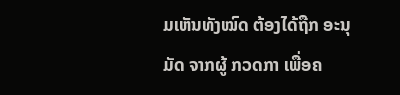ມເຫັນທັງໝົດ ຕ້ອງໄດ້ຖືກ ອະນຸມັດ ຈາກຜູ້ ກວດກາ ເພື່ອຄ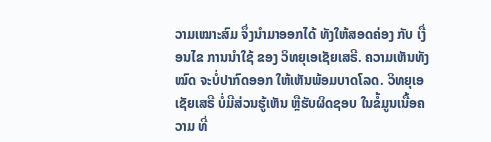ວາມເໝາະສົມ ຈຶ່ງນໍາມາອອກໄດ້ ທັງໃຫ້ສອດຄ່ອງ ກັບ ເງື່ອນໄຂ ການນຳໃຊ້ ຂອງ ວິທຍຸເອເຊັຍເສຣີ. ຄວາມເຫັນທັງໝົດ ຈະບໍ່ປາກົດອອກ ໃຫ້ເຫັນພ້ອມບາດໂລດ. ວິທຍຸເອເຊັຍເສຣີ ບໍ່ມີສ່ວນຮູ້ເຫັນ ຫຼືຮັບຜິດຊອບ ໃນຂໍ້ມູນເນື້ອຄວາມ ທີ່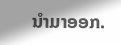ນໍາມາອອກ.